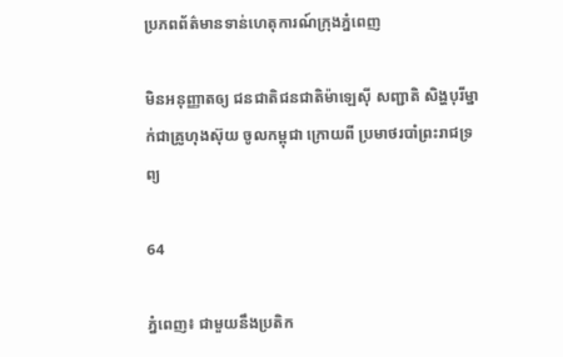ប្រភពព័ត៌មានទាន់ហេតុការណ៍ក្រុងភ្នំពេញ

មិនអនុញ្ញាតឲ្យ ជនជាតិជនជាតិម៉ាឡេស៊ី សញ្ជាតិ សិង្ហបុរីម្នាក់ជាគ្រូហុងស៊ុយ ចូលកម្ពុជា ក្រោយពី ប្រមាថរបាំព្រះរាជទ្រព្យ

64

ភ្នំពេញ៖ ជាមួយនឹងប្រតិក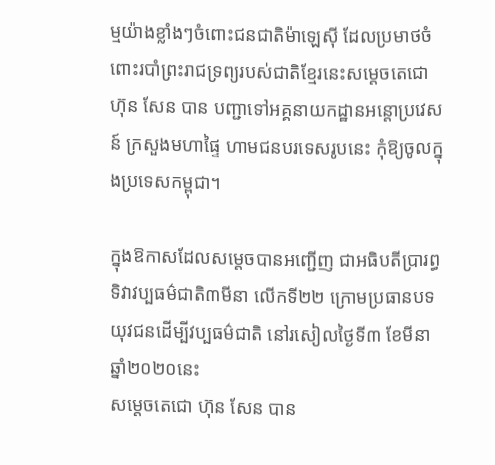ម្មយ៉ាងខ្លាំងៗចំពោះជនជាតិម៉ាឡេស៊ី ដែលប្រមាថចំពោះរបាំព្រះរាជទ្រព្យរបស់ជាតិខ្មែរនេះសម្តេចតេជោ ហ៊ុន សែន បាន បញ្ជាទៅអគ្គនាយកដ្ឋានអន្តោប្រវេសន៍ ក្រសួងមហាផ្ទៃ ហាមជនបរទេសរូបនេះ កុំឱ្យចូលក្នុងប្រទេសកម្ពុជា។

ក្នុងឱកាសដែលសម្តេចបានអញ្ជើញ ជាអធិបតីប្រារព្ធទិវាវប្បធម៌ជាតិ៣មីនា លើកទី២២ ក្រោមប្រធានបទ យុវជនដើម្បីវប្បធម៌ជាតិ នៅរសៀលថ្ងៃទី៣ ខែមីនា ឆ្នាំ២០២០នេះ
សម្តេចតេជោ ហ៊ុន សែន បាន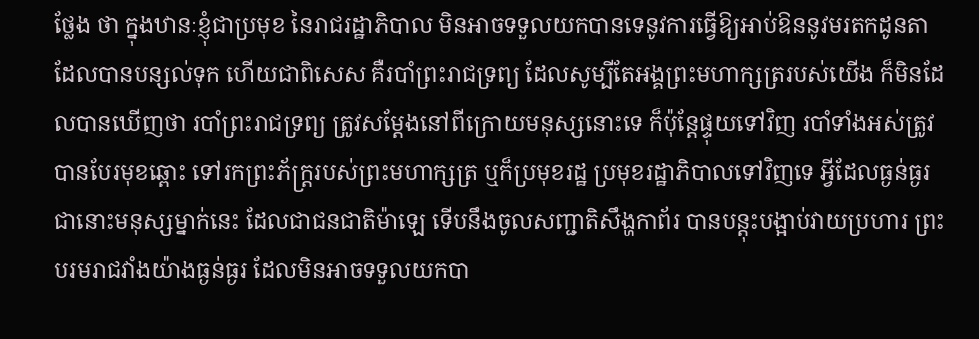ថ្លែង ថា ក្នុងឋានៈខ្ញុំជាប្រមុខ នៃរាជរដ្ឋាភិបាល មិនអាចទទួលយកបានទេនូវការធ្វើឱ្យអាប់ឱននូវមរតកដូនតាដែលបានបន្សល់ទុក ហើយជាពិសេស គឺរបាំព្រះរាជទ្រព្យ ដែលសូម្បីតែអង្គព្រះមហាក្សត្ររបស់យើង ក៏មិនដែលបានឃើញថា របាំព្រះរាជទ្រព្យ ត្រូវសម្តែងនៅពីក្រោយមនុស្សនោះទេ ក៏ប៉ុន្តែផ្ទុយទៅវិញ របាំទាំងអស់ត្រូវបានបែរមុខឆ្ពោះ ទៅរកព្រះភ័ក្ត្ររបស់ព្រះមហាក្សត្រ ឬក៏ប្រមុខរដ្ឋ ប្រមុខរដ្ឋាភិបាលទៅវិញទេ អ្វីដែលធ្ងន់ធ្ងរជានោះមនុស្សម្នាក់នេះ ដែលជាជនជាតិម៉ាឡេ ទើបនឹងចូលសញ្ជាតិសឹង្ហកាព័រ បានបន្តុះបង្អាប់វាយប្រហារ ព្រះបរមរាជវាំងយ៉ាងធ្ងន់ធ្ងរ ដែលមិនអាចទទួលយកបា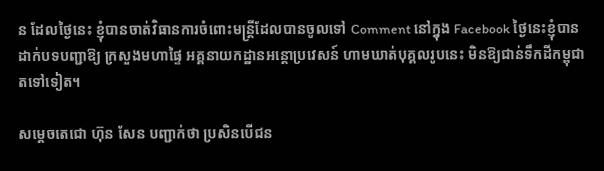ន ដែលថ្ងៃនេះ ខ្ញុំបានចាត់វិធានការចំពោះមន្ត្រីដែលបានចូលទៅ Comment នៅក្នុង Facebook ថ្ងៃនេះខ្ញុំបានដាក់បទបញ្ជាឱ្យ ក្រសួងមហាផ្ទៃ អគ្គនាយកដ្ឋានអន្តោប្រវេសន៍ ហាមឃាត់បុគ្គលរូបនេះ មិនឱ្យជាន់ទឹកដីកម្ពុជាតទៅទៀត។

សម្តេចតេជោ ហ៊ុន សែន បញ្ជាក់ថា ប្រសិនបើជន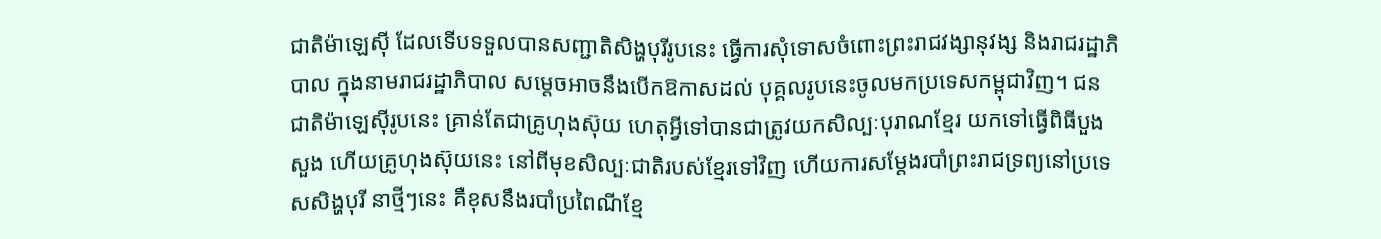ជាតិម៉ាឡេស៊ី ដែលទើបទទួលបានសញ្ជាតិសិង្ហបុរីរូបនេះ ធ្វើការសុំទោសចំពោះព្រះរាជវង្សានុវង្ស និងរាជរដ្ឋាភិបាល ក្នុងនាមរាជរដ្ឋាភិបាល សម្តេចអាចនឹងបើកឱកាសដល់ បុគ្គលរូបនេះចូលមកប្រទេសកម្ពុជាវិញ។ ជនជាតិម៉ាឡេស៊ីរូបនេះ គ្រាន់តែជាគ្រូហុងស៊ុយ ហេតុអ្វីទៅបានជាត្រូវយកសិល្បៈបុរាណខ្មែរ យកទៅធ្វើពិធីបួងសួង ហើយគ្រូហុងស៊ុយនេះ នៅពីមុខសិល្បៈជាតិរបស់ខ្មែរទៅវិញ ហើយការសម្តែងរបាំព្រះរាជទ្រព្យនៅប្រទេសសិង្ហបុរី នាថ្មីៗនេះ គឺខុសនឹងរបាំប្រពៃណីខ្មែ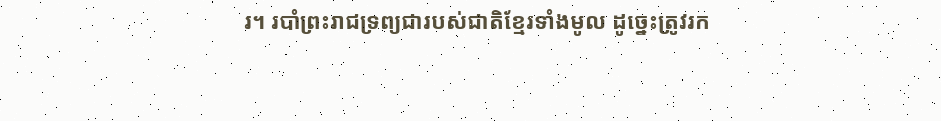រ។ របាំព្រះរាជទ្រព្យជារបស់ជាតិខ្មែរទាំងមូល ដូច្នេះត្រូវរក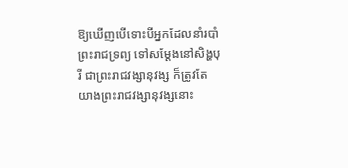ឱ្យឃើញបើទោះបីអ្នកដែលនាំរបាំព្រះរាជទ្រព្យ ទៅសម្តែងនៅសិង្ហបុរី ជាព្រះរាជវង្សានុវង្ស ក៏ត្រូវតែយាងព្រះរាជវង្សានុវង្សនោះ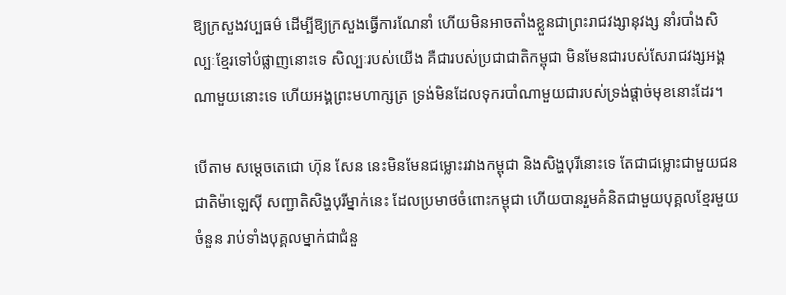ឱ្យក្រសួងវប្បធម៌ ដើម្បីឱ្យក្រសួងធ្វើការណែនាំ ហើយមិនអាចតាំងខ្លួនជាព្រះរាជវង្សានុវង្ស នាំរបាំងសិល្បៈខ្មែរទៅបំផ្លាញនោះទេ សិល្បៈរបស់យើង គឺជារបស់ប្រជាជាតិកម្ពុជា មិនមែនជារបស់សែរាជវង្សអង្គណាមួយនោះទេ ហើយអង្គព្រះមហាក្សត្រ ទ្រង់មិនដែលទុករបាំណាមួយជារបស់ទ្រង់ផ្តាច់មុខនោះដែរ។

បើតាម សម្តេចតេជោ ហ៊ុន សែន នេះមិនមែនជម្លោះរវាងកម្ពុជា និងសិង្ហបុរីនោះទេ តែជាជម្លោះជាមួយជនជាតិម៉ាឡេស៊ី សញ្ជាតិសិង្ហបុរីម្នាក់នេះ ដែលប្រមាថចំពោះកម្ពុជា ហើយបានរួមគំនិតជាមួយបុគ្គលខ្មែរមួយចំនួន រាប់ទាំងបុគ្គលម្នាក់ជាជំនួ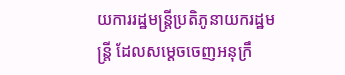យការរដ្ឋមន្រ្តីប្រតិភូនាយករដ្ឋមន្រ្តី ដែលសម្តេចចេញអនុក្រឹ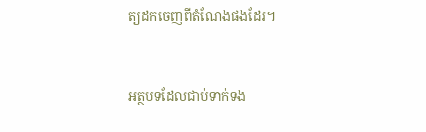ត្យដកចេញពីតំណែងផងដែរ។



អត្ថបទដែលជាប់ទាក់ទង